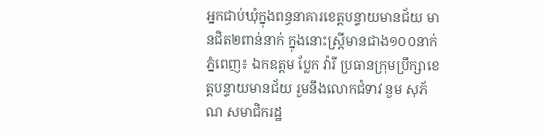អ្នកជាប់ឃុំក្នុងពន្ធនាគារខេត្តបន្ទាយមានជ័យ មានជិត២ពាន់នាក់ ក្នុងនោះស្រី្តមានជាង១០០នាក់
ភ្នំពេញ៖ ឯកឧត្តម ប្លែក វ៉ារី ប្រធានក្រុមប្រឹក្សាខេត្តបន្ទាយមានជ័យ រួមនឹងលោកជំទាវ នួម សុភ័ណ សមាជិករដ្ឋ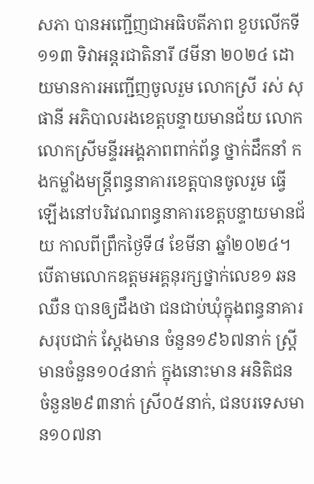សភា បានអញ្ជើញជាអធិបតីភាព ខួបលើកទី១១៣ ទិវាអន្តរជាតិនារី ៨មីនា ២០២៤ ដោយមានការអញ្ជើញចូលរួម លោកស្រី រស់ សុផានី អភិបាលរងខេត្តបន្ទាយមានជ័យ លោកលោកស្រីមន្ទីរអង្គភាពពាក់ព័ន្ធ ថ្នាក់ដឹកនាំ កងកម្លាំងមន្ត្រីពន្ធនាគារខេត្តបានចូលរួម ធ្វើឡើងនៅបរិវេណពន្ធនាគារខេត្តបន្ទាយមានជ័យ កាលពីព្រឹកថ្ងៃទី៨ ខែមីនា ឆ្នាំ២០២៤។
បើតាមលោកឧត្តមអគ្គនុរក្សថ្នាក់លេខ១ ឆន ឈឺន បានឲ្យដឹងថា ជនជាប់ឃុំក្នុងពន្ធនាគារសរុបជាក់ ស្តែងមាន ចំនួន១៩៦៧នាក់ ស្រី្តមានចំនួន១០៤នាក់ ក្នុងនោះមាន អនិតិជន ចំនួន២៩៣នាក់ ស្រី០៥នាក់, ជនបរទេសមាន១០៧នា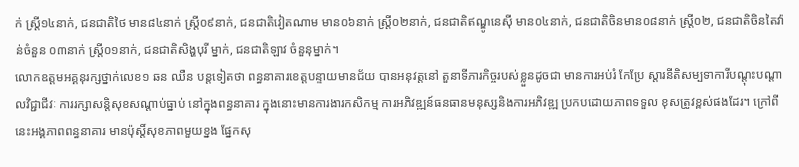ក់ ស្រី្ត១៤នាក់, ជនជាតិថៃ មាន៨៤នាក់ ស្រី្ត០៩នាក់, ជនជាតិវៀតណាម មាន០៦នាក់ ស្រី្ត០២នាក់, ជនជាតិឥណ្ឌូនេស៊ី មាន០៤នាក់, ជនជាតិចិនមាន០៨នាក់ ស្រ្តី០២, ជនជាតិចិនតៃវ៉ាន់ចំនួន ០៣នាក់ ស្ត្រី០១នាក់, ជនជាតិសិង្ហបុរី ម្នាក់, ជនជាតិឡាវ ចំនួនុម្នាក់។
លោកឧត្តមអគ្គនុរក្សថ្នាក់លេខ១ ឆន ឈឺន បន្តទៀតថា ពន្ធនាគារខេត្តបន្ទាយមានជ័យ បានអនុវត្តនៅ តួនាទីភារកិច្ចរបស់ខ្លួនដូចជា មានការអប់រំ កែប្រែ ស្តារនីតិសម្បទាការីបណ្តុះបណ្តាលវិជ្ជាជីវៈ ការរក្សាសន្តិសុខសណ្តាប់ធ្នាប់ នៅក្នុងពន្ធនាគារ ក្នុងនោះមានការងារកសិកម្ម ការអភិវឌ្ឍន៍ធនធានមនុស្សនិងការអភិវឌ្ឍ ប្រកបដោយភាពទទួល ខុសត្រូវខ្ពស់ផងដែរ។ ក្រៅពីនេះអង្គភាពពន្ធនាគារ មានប៉ុស្តិ៍សុខភាពមួយខ្នង ផ្នែកសុ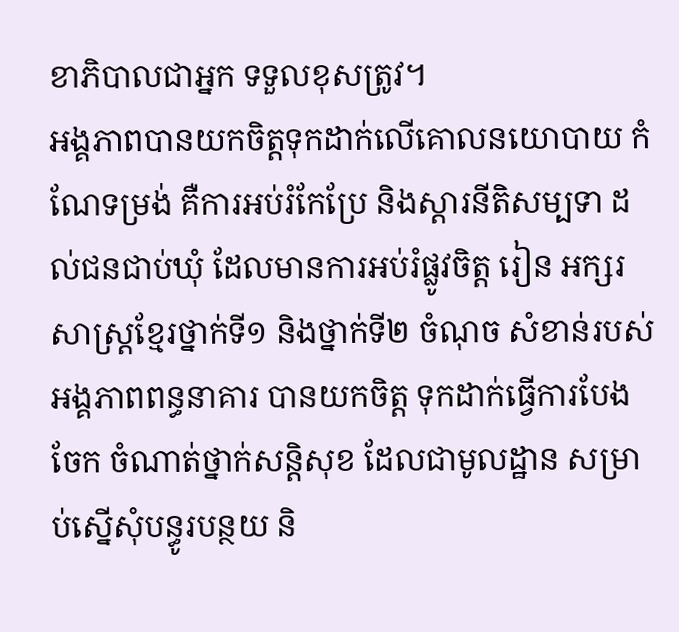ខាភិបាលជាអ្នក ទទួលខុសត្រូវ។
អង្គភាពបានយកចិត្តទុកដាក់លើគោលនយោបាយ កំណែទម្រង់ គឺការអប់រំកែប្រែ និងស្តារនីតិសម្បទា ដល់ជនជាប់ឃុំ ដែលមានការអប់រំផ្លូវចិត្ត រៀន អក្សរសាស្ត្រខ្មែរថ្នាក់ទី១ និងថ្នាក់ទី២ ចំណុច សំខាន់របស់អង្គភាពពន្ធនាគារ បានយកចិត្ត ទុកដាក់ធ្វើការបែងចែក ចំណាត់ថ្នាក់សន្តិសុខ ដែលជាមូលដ្ឋាន សម្រាប់ស្នើសុំបន្ធូរបន្ថយ និ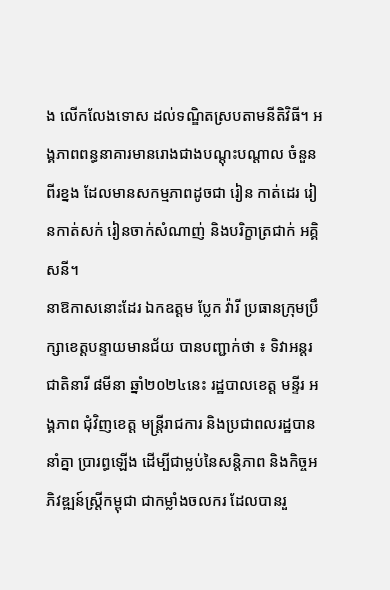ង លើកលែងទោស ដល់ទណ្ឌិតស្របតាមនីតិវិធី។ អង្គភាពពន្ធនាគារមានរោងជាងបណ្តុះបណ្តាល ចំនួនពីរខ្នង ដែលមានសកម្មភាពដូចជា រៀន កាត់ដេរ រៀនកាត់សក់ រៀនចាក់សំណាញ់ និងបរិក្ខាត្រជាក់ អគ្គិសនី។
នាឱកាសនោះដែរ ឯកឧត្តម ប្លែក វ៉ារី ប្រធានក្រុមប្រឹក្សាខេត្តបន្ទាយមានជ័យ បានបញ្ជាក់ថា ៖ ទិវាអន្តរជាតិនារី ៨មីនា ឆ្នាំ២០២៤នេះ រដ្ឋបាលខេត្ត មន្ទីរ អង្គភាព ជុំវិញខេត្ត មន្ត្រីរាជការ និងប្រជាពលរដ្ឋបាននាំគ្នា ប្រារព្ធឡើង ដើម្បីជាម្លប់នៃសន្តិភាព និងកិច្ចអភិវឌ្ឍន៍ស្ត្រីកម្ពុជា ជាកម្លាំងចលករ ដែលបានរួ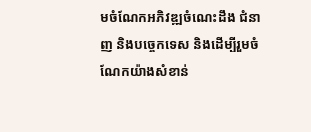មចំណែកអភិវឌ្ឍចំណេះដឹង ជំនាញ និងបច្ចេកទេស និងដើម្បីរួមចំណែកយ៉ាងសំខាន់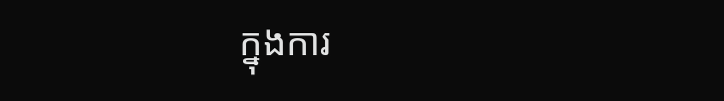ក្នុងការ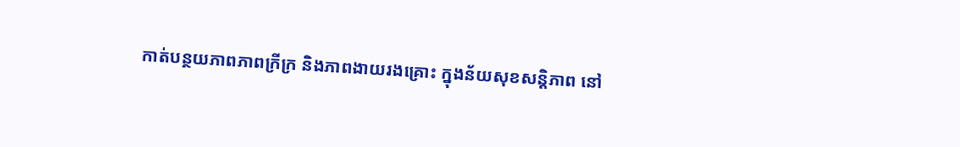កាត់បន្ថយភាពភាពក្រីក្រ និងភាពងាយរងគ្រោះ ក្នុងន័យសុខសន្តិភាព នៅ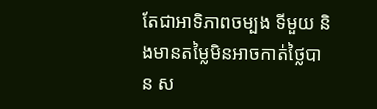តែជាអាទិភាពចម្បង ទីមួយ និងមានតម្លៃមិនអាចកាត់ថ្លៃបាន ស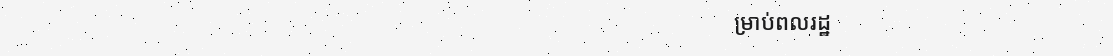ម្រាប់ពលរដ្ឋ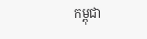កម្ពុជា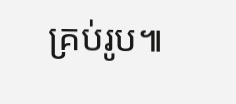គ្រប់រូប៕